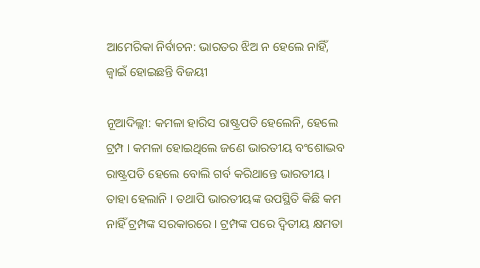ଆମେରିକା ନିର୍ବାଚନ: ଭାରତର ଝିଅ ନ ହେଲେ ନାହିଁ, ଜ୍ୱାଇଁ ହୋଇଛନ୍ତି ବିଜୟୀ

ନୂଆଦିଲ୍ଲୀ: କମଳା ହାରିସ ରାଷ୍ଟ୍ରପତି ହେଲେନି, ହେଲେ ଟ୍ରମ୍ପ । କମଳା ହୋଇଥିଲେ ଜଣେ ଭାରତୀୟ ବଂଶୋଦ୍ଭବ ରାଷ୍ଟ୍ରପତି ହେଲେ ବୋଲି ଗର୍ବ କରିଥାନ୍ତେ ଭାରତୀୟ । ତାହା ହେଲାନି । ତଥାପି ଭାରତୀୟଙ୍କ ଉପସ୍ଥିତି କିଛି କମ ନାହିଁ ଟ୍ରମ୍ପଙ୍କ ସରକାରରେ । ଟ୍ରମ୍ପଙ୍କ ପରେ ଦ୍ୱିତୀୟ କ୍ଷମତା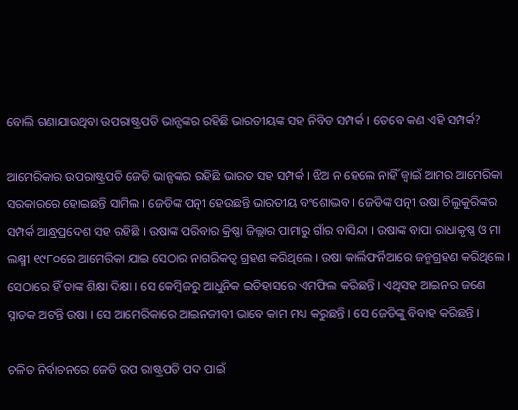ବୋଲି ଗଣାଯାଉଥିବା ଉପରାଷ୍ଟ୍ରପତି ଭାନ୍ସଙ୍କର ରହିଛି ଭାରତୀୟଙ୍କ ସହ ନିବିଡ ସମ୍ପର୍କ । ତେବେ କଣ ଏହି ସମ୍ପର୍କ?

ଆମେରିକାର ଉପରାଷ୍ଟ୍ରପତି ଜେଡି ଭାନ୍ସଙ୍କର ରହିଛି ଭାରତ ସହ ସମ୍ପର୍କ । ଝିଅ ନ ହେଲେ ନାହିଁ ଜ୍ୱାଇଁ ଆମର ଆମେରିକା ସରକାରରେ ହୋଇଛନ୍ତି ସାମିଲ । ଜେଡିଙ୍କ ପତ୍ନୀ ହେଉଛନ୍ତି ଭାରତୀୟ ବଂଶୋଦ୍ଭବ । ଜେଡିଙ୍କ ପତ୍ନୀ ଉଷା ଚିଲୁକୁରିଙ୍କର ସମ୍ପର୍କ ଆନ୍ଧ୍ରପ୍ରଦେଶ ସହ ରହିଛି । ଉଷାଙ୍କ ପରିବାର କ୍ରିଷ୍ଣା ଜିଲ୍ଲାର ପାମାରୁ ଗାଁର ବାସିନ୍ଦା । ଉଷାଙ୍କ ବାପା ରାଧାକୃଷ୍ଣ ଓ ମା ଲକ୍ଷ୍ମୀ ୧୯୮୦ରେ ଆମେରିକା ଯାଇ ସେଠାର ନାଗରିକତ୍ୱ ଗ୍ରହଣ କରିଥିଲେ । ଉଷା କାର୍ଲିଫର୍ନିଆରେ ଜନ୍ମଗ୍ରହଣ କରିଥିଲେ । ସେଠାରେ ହିଁ ତାଙ୍କ ଶିକ୍ଷା ଦିକ୍ଷା । ସେ କେମ୍ବିଜରୁ ଆଧୁନିକ ଇତିହାସରେ ଏମଫିଲ କରିଛନ୍ତି । ଏଥିସହ ଆଇନର ଜଣେ ସ୍ନାତକ ଅଟନ୍ତି ଉଷା । ସେ ଆମେରିକାରେ ଆଇନଜୀବୀ ଭାବେ କାମ ମଧ୍ୟ କରୁଛନ୍ତି । ସେ ଜେଡିଙ୍କୁ ବିବାହ କରିଛନ୍ତି ।

ଚଳିତ ନିର୍ବାଚନରେ ଜେଡି ଉପ ରାଷ୍ଟ୍ରପତି ପଦ ପାଇଁ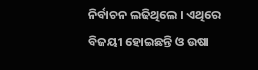ନିର୍ବାଚନ ଲଢିଥିଲେ । ଏଥିରେ ବିଜୟୀ ହୋଇଛନ୍ତି ଓ ଉଷା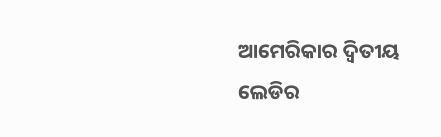ଆମେରିକାର ଦ୍ୱିତୀୟ ଲେଡିର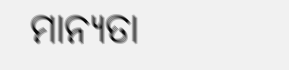ମାନ୍ୟତା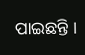ପାଇଛନ୍ତି ।